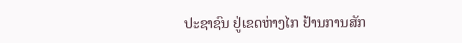ປະຊາຊົນ ຢູ່ເຂດຫ່າງໄກ ຢ້ານການສັກ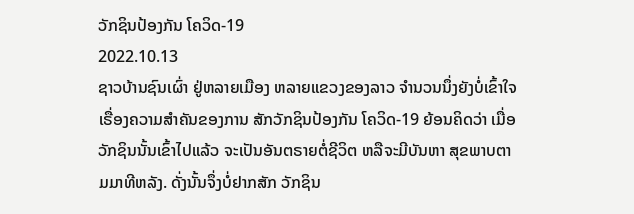ວັກຊິນປ້ອງກັນ ໂຄວິດ-19
2022.10.13
ຊາວບ້ານຊົນເຜົ່າ ຢູ່ຫລາຍເມືອງ ຫລາຍແຂວງຂອງລາວ ຈໍານວນນຶ່ງຍັງບໍ່ເຂົ້າໃຈ ເຣື່ອງຄວາມສໍາຄັນຂອງການ ສັກວັກຊິນປ້ອງກັນ ໂຄວິດ-19 ຍ້ອນຄິດວ່າ ເມື່ອວັກຊິນນັ້ນເຂົ້າໄປແລ້ວ ຈະເປັນອັນຕຣາຍຕໍ່ຊີວິຕ ຫລືຈະມີບັນຫາ ສຸຂພາບຕາມມາທີຫລັງ. ດັ່ງນັ້ນຈຶ່ງບໍ່ຢາກສັກ ວັກຊິນ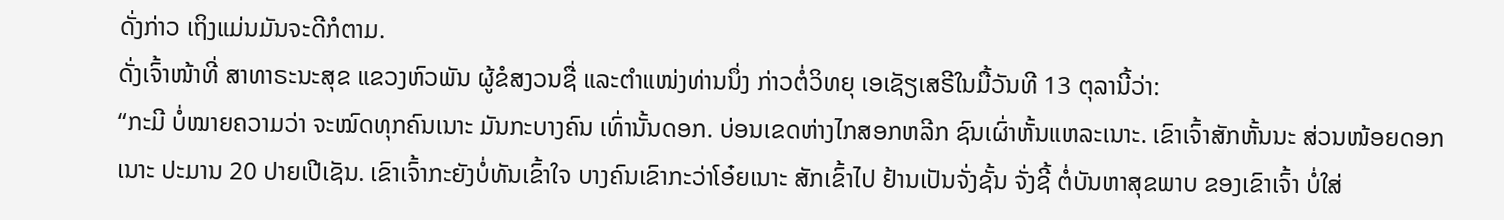ດັ່ງກ່າວ ເຖິງແມ່ນມັນຈະດີກໍຕາມ.
ດັ່ງເຈົ້າໜ້າທີ່ ສາທາຣະນະສຸຂ ແຂວງຫົວພັນ ຜູ້ຂໍສງວນຊື່ ແລະຕໍາແໜ່ງທ່ານນຶ່ງ ກ່າວຕໍ່ວິທຍຸ ເອເຊັຽເສຣີໃນມື້ວັນທີ 13 ຕຸລານີ້ວ່າ:
“ກະມີ ບໍ່ໝາຍຄວາມວ່າ ຈະໝົດທຸກຄົນເນາະ ມັນກະບາງຄົນ ເທົ່ານັ້ນດອກ. ບ່ອນເຂດຫ່າງໄກສອກຫລີກ ຊົນເຜົ່າຫັ້ນແຫລະເນາະ. ເຂົາເຈົ້າສັກຫັ້ນນະ ສ່ວນໜ້ອຍດອກເນາະ ປະມານ 20 ປາຍເປີເຊັນ. ເຂົາເຈົ້າກະຍັງບໍ່ທັນເຂົ້າໃຈ ບາງຄົນເຂົາກະວ່າໂອ໋ຍເນາະ ສັກເຂົ້າໄປ ຢ້ານເປັນຈັ່ງຊັ້ນ ຈັ່ງຊີ້ ຕໍ່ບັນຫາສຸຂພາບ ຂອງເຂົາເຈົ້າ ບໍ່ໃສ່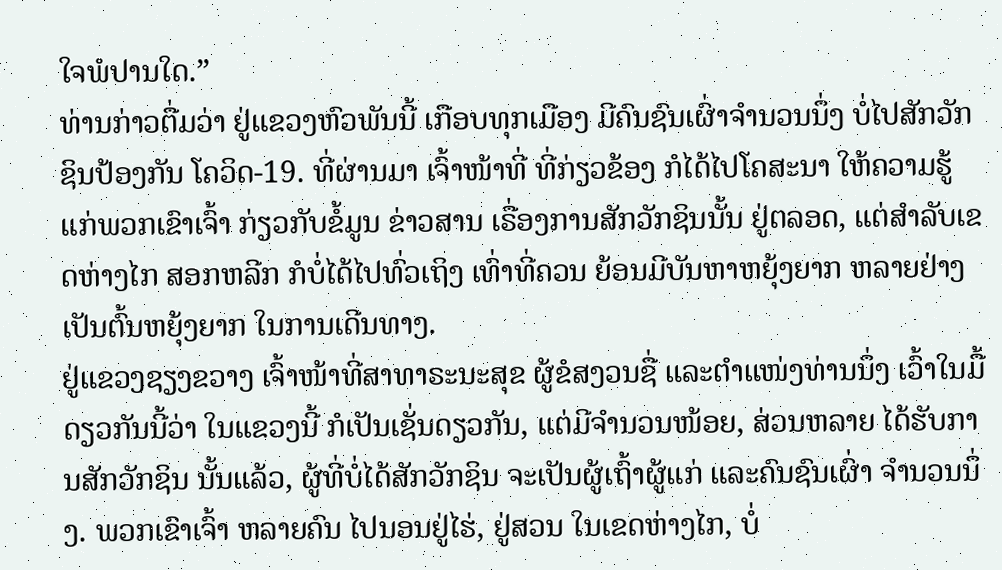ໃຈພໍປານໃດ.”
ທ່ານກ່າວຕື່ມວ່າ ຢູ່ແຂວງຫົວພັນນີ້ ເກືອບທຸກເມືອງ ມີຄົນຊົນເຜົ່າຈໍານວນນຶ່ງ ບໍ່ໄປສັກວັກຊິນປ້ອງກັນ ໂຄວິດ-19. ທີ່ຜ່ານມາ ເຈົ້າໜ້າທີ່ ທີ່ກ່ຽວຂ້ອງ ກໍໄດ້ໄປໂຄສະນາ ໃຫ້ຄວາມຮູ້ ແກ່ພວກເຂົາເຈົ້າ ກ່ຽວກັບຂໍ້ມູນ ຂ່າວສານ ເຣື່ອງການສັກວັກຊິນນັ້ນ ຢູ່ຕລອດ, ແຕ່ສໍາລັບເຂດຫ່າງໄກ ສອກຫລີກ ກໍບໍ່ໄດ້ໄປທົ່ວເຖິງ ເທົ່າທີ່ຄວນ ຍ້ອນມີບັນຫາຫຍຸ້ງຍາກ ຫລາຍຢ່າງ ເປັນຕົ້ນຫຍຸ້ງຍາກ ໃນການເດີນທາງ.
ຢູ່ແຂວງຊຽງຂວາງ ເຈົ້າໜ້າທີ່ສາທາຣະນະສຸຂ ຜູ້ຂໍສງວນຊື່ ແລະຕໍາແໜ່ງທ່ານນຶ່ງ ເວົ້າໃນມື້ດຽວກັນນີ້ວ່າ ໃນແຂວງນີ້ ກໍເປັນເຊັ່ນດຽວກັນ, ແຕ່ມີຈໍານວນໜ້ອຍ, ສ່ວນຫລາຍ ໄດ້ຮັບການສັກວັກຊິນ ນັ້ນແລ້ວ, ຜູ້ທີ່ບໍ່ໄດ້ສັກວັກຊິນ ຈະເປັນຜູ້ເຖົ້າຜູ້ແກ່ ແລະຄົນຊົນເຜົ່າ ຈໍານວນນຶ່ງ. ພວກເຂົາເຈົ້າ ຫລາຍຄົນ ໄປນອນຢູ່ໄຮ່, ຢູ່ສວນ ໃນເຂດຫ່າງໄກ, ບໍ່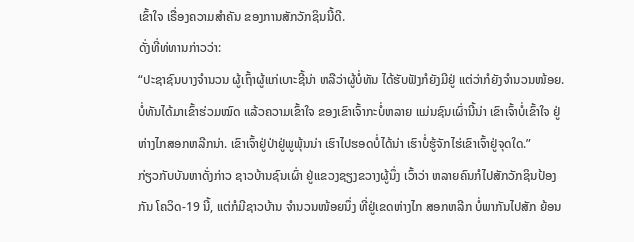ເຂົ້າໃຈ ເຣື່ອງຄວາມສໍາຄັນ ຂອງການສັກວັກຊິນນີ້ດີ.
ດັ່ງທີ່ທ່ທານກ່າວວ່າ:
“ປະຊາຊົນບາງຈໍານວນ ຜູ້ເຖົ້າຜູ້ແກ່ເບາະຊີ້ນ່າ ຫລືວ່າຜູ້ບໍ່ທັນ ໄດ້ຮັບຟັງກໍຍັງມີຢູ່ ແຕ່ວ່າກໍຍັງຈໍານວນໜ້ອຍ. ບໍ່ທັນໄດ້ມາເຂົ້າຮ່ວມໝົດ ແລ້ວຄວາມເຂົ້າໃຈ ຂອງເຂົາເຈົ້າກະບໍ່ຫລາຍ ແມ່ນຊົນເຜົ່ານີ້ນ່າ ເຂົາເຈົ້າບໍ່ເຂົ້າໃຈ ຢູ່ຫ່າງໄກສອກຫລີກນ່າ. ເຂົາເຈົ້າຢູ່ປ່າຢູ່ພູພຸ້ນນ່າ ເຮົາໄປຮອດບໍ່ໄດ້ນ່າ ເຮົາບໍ່ຮູ້ຈັກໄຮ່ເຂົາເຈົ້າຢູ່ຈຸດໃດ.”
ກ່ຽວກັບບັນຫາດັ່ງກ່າວ ຊາວບ້ານຊົນເຜົ່າ ຢູ່ແຂວງຊຽງຂວາງຜູ້ນຶ່ງ ເວົ້າວ່າ ຫລາຍຄົນກໍໄປສັກວັກຊິນປ້ອງກັນ ໂຄວິດ-19 ນີ້, ແຕ່ກໍມີຊາວບ້ານ ຈໍານວນໜ້ອຍນຶ່ງ ທີ່ຢູ່ເຂດຫ່າງໄກ ສອກຫລີກ ບໍ່ພາກັນໄປສັກ ຍ້ອນ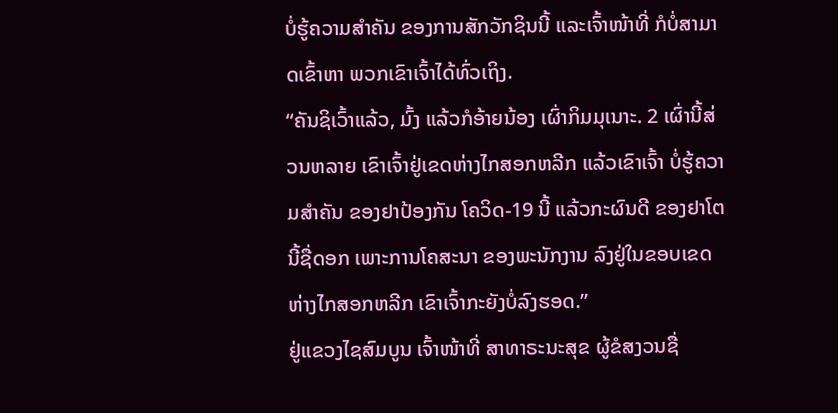ບໍ່ຮູ້ຄວາມສໍາຄັນ ຂອງການສັກວັກຊິນນີ້ ແລະເຈົ້າໜ້າທີ່ ກໍບໍ່ສາມາດເຂົ້າຫາ ພວກເຂົາເຈົ້າໄດ້ທົ່ວເຖິງ.
“ຄັນຊິເວົ້າແລ້ວ, ມົ້ງ ແລ້ວກໍອ້າຍນ້ອງ ເຜົ່າກິມມຸເນາະ. 2 ເຜົ່ານີ້ສ່ວນຫລາຍ ເຂົາເຈົ້າຢູ່ເຂດຫ່າງໄກສອກຫລີກ ແລ້ວເຂົາເຈົ້າ ບໍ່ຮູ້ຄວາມສໍາຄັນ ຂອງຢາປ້ອງກັນ ໂຄວິດ-19 ນີ້ ແລ້ວກະຜົນດີ ຂອງຢາໂຕນີ້ຊື່ດອກ ເພາະການໂຄສະນາ ຂອງພະນັກງານ ລົງຢູ່ໃນຂອບເຂດ ຫ່າງໄກສອກຫລີກ ເຂົາເຈົ້າກະຍັງບໍ່ລົງຮອດ.”
ຢູ່ແຂວງໄຊສົມບູນ ເຈົ້າໜ້າທີ່ ສາທາຣະນະສຸຂ ຜູ້ຂໍສງວນຊື່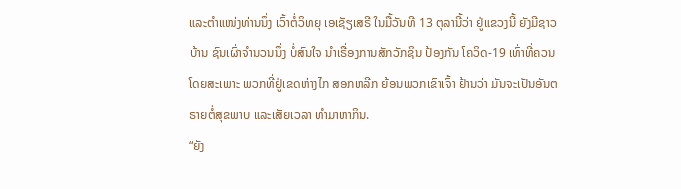ແລະຕໍາແໜ່ງທ່ານນຶ່ງ ເວົ້າຕໍ່ວິທຍຸ ເອເຊັຽເສຣີ ໃນມື້ວັນທີ 13 ຕຸລານີ້ວ່າ ຢູ່ແຂວງນີ້ ຍັງມີຊາວບ້ານ ຊົນເຜົ່າຈໍານວນນຶ່ງ ບໍ່ສົນໃຈ ນໍາເຣື່ອງການສັກວັກຊິນ ປ້ອງກັນ ໂຄວິດ-19 ເທົ່າທີ່ຄວນ ໂດຍສະເພາະ ພວກທີ່ຢູ່ເຂດຫ່າງໄກ ສອກຫລີກ ຍ້ອນພວກເຂົາເຈົ້າ ຢ້ານວ່າ ມັນຈະເປັນອັນຕຣາຍຕໍ່ສຸຂພາບ ແລະເສັຍເວລາ ທໍາມາຫາກິນ.
“ຍັງ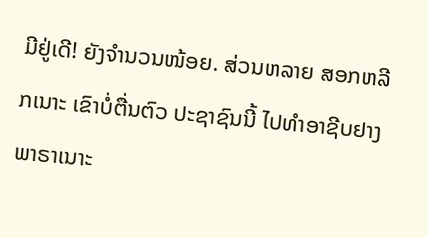ມີຢູ່ເດີ! ຍັງຈໍານວນໜ້ອຍ. ສ່ວນຫລາຍ ສອກຫລີກເນາະ ເຂົາບໍ່ຕື່ນຕົວ ປະຊາຊົນນີ້ ໄປທໍາອາຊີບຢາງພາຣາເນາະ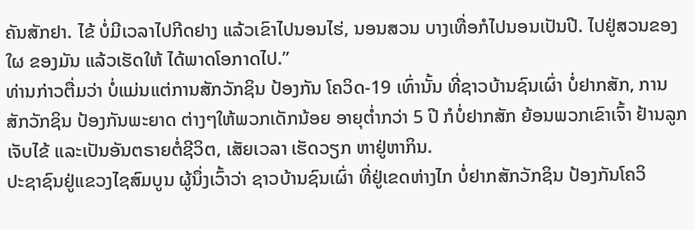ຄັນສັກຢາ. ໄຂ້ ບໍ່ມີເວລາໄປກີດຢາງ ແລ້ວເຂົາໄປນອນໄຮ່, ນອນສວນ ບາງເທື່ອກໍໄປນອນເປັນປີ. ໄປຢູ່ສວນຂອງໃຜ ຂອງມັນ ແລ້ວເຮັດໃຫ້ ໄດ້ພາດໂອກາດໄປ.”
ທ່ານກ່າວຕື່ມວ່າ ບໍ່ແມ່ນແຕ່ການສັກວັກຊິນ ປ້ອງກັນ ໂຄວິດ-19 ເທົ່ານັ້ນ ທີ່ຊາວບ້ານຊົນເຜົ່າ ບໍ່ຢາກສັກ, ການສັກວັກຊິນ ປ້ອງກັນພະຍາດ ຕ່າງໆໃຫ້ພວກເດັກນ້ອຍ ອາຍຸຕໍ່າກວ່າ 5 ປີ ກໍບໍ່ຢາກສັກ ຍ້ອນພວກເຂົາເຈົ້າ ຢ້ານລູກເຈັບໄຂ້ ແລະເປັນອັນຕຣາຍຕໍ່ຊີວິຕ, ເສັຍເວລາ ເຮັດວຽກ ຫາຢູ່ຫາກິນ.
ປະຊາຊົນຢູ່ແຂວງໄຊສົມບູນ ຜູ້ນຶ່ງເວົ້າວ່າ ຊາວບ້ານຊົນເຜົ່າ ທີ່ຢູ່ເຂດຫ່າງໄກ ບໍ່ຢາກສັກວັກຊິນ ປ້ອງກັນໂຄວິ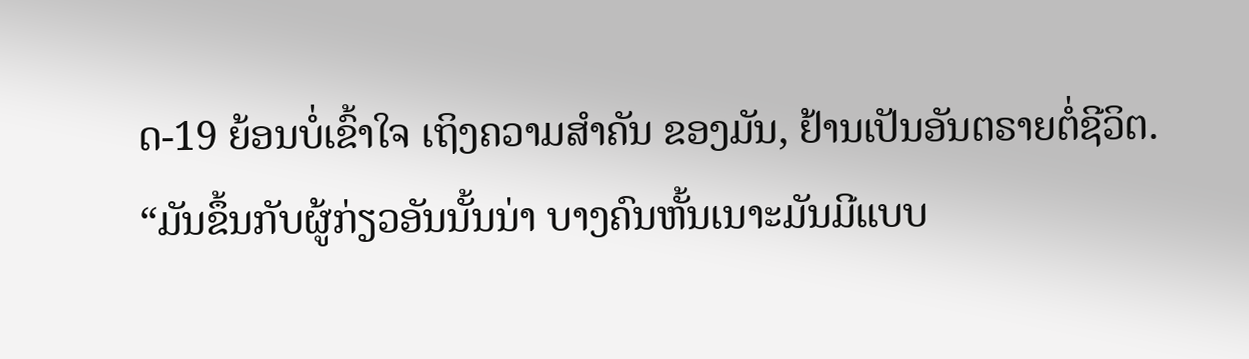ດ-19 ຍ້ອນບໍ່ເຂົ້າໃຈ ເຖິງຄວາມສໍາຄັນ ຂອງມັນ, ຢ້ານເປັນອັນຕຣາຍຕໍ່ຊີວິຕ.
“ມັນຂຶ້ນກັບຜູ້ກ່ຽວອັນນັ້ນນ່າ ບາງຄົນຫັ້ນເນາະມັນມີແບບ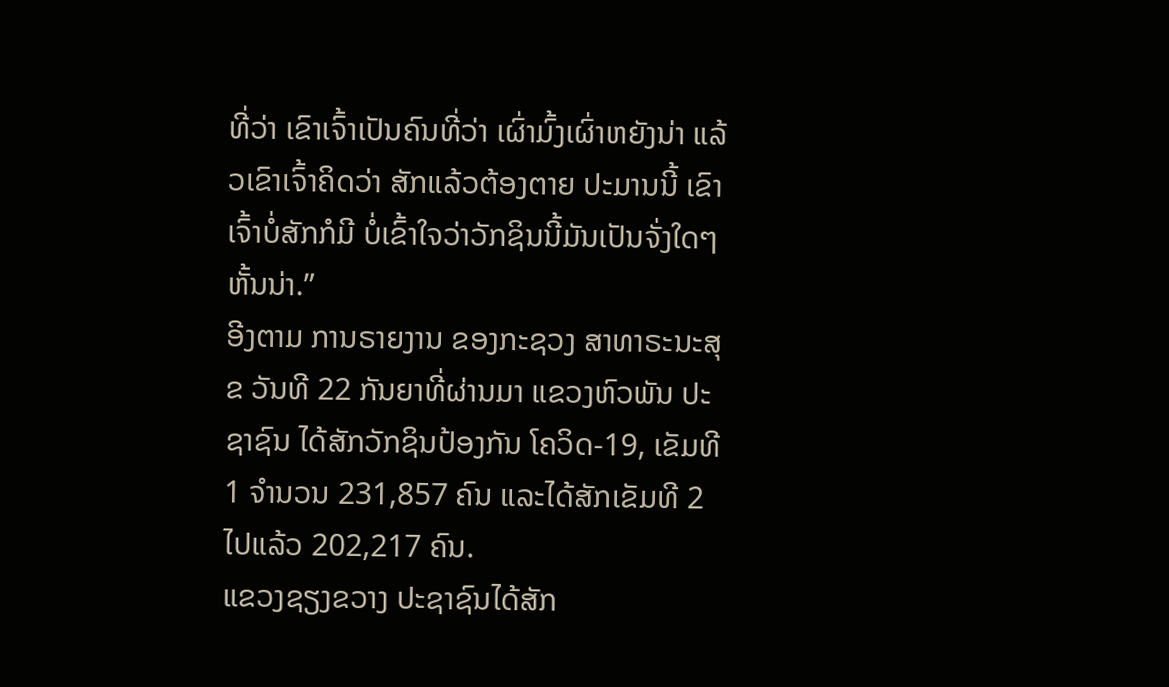ທີ່ວ່າ ເຂົາເຈົ້າເປັນຄົນທີ່ວ່າ ເຜົ່າມົ້ງເຜົ່າຫຍັງນ່າ ແລ້ວເຂົາເຈົ້າຄິດວ່າ ສັກແລ້ວຕ້ອງຕາຍ ປະມານນີ້ ເຂົາເຈົ້າບໍ່ສັກກໍມີ ບໍ່ເຂົ້າໃຈວ່າວັກຊິນນີ້ມັນເປັນຈັ່ງໃດໆຫັ້ນນ່າ.”
ອີງຕາມ ການຣາຍງານ ຂອງກະຊວງ ສາທາຣະນະສຸຂ ວັນທີ 22 ກັນຍາທີ່ຜ່ານມາ ແຂວງຫົວພັນ ປະຊາຊົນ ໄດ້ສັກວັກຊິນປ້ອງກັນ ໂຄວິດ-19, ເຂັມທີ 1 ຈໍານວນ 231,857 ຄົນ ແລະໄດ້ສັກເຂັມທີ 2 ໄປແລ້ວ 202,217 ຄົນ.
ແຂວງຊຽງຂວາງ ປະຊາຊົນໄດ້ສັກ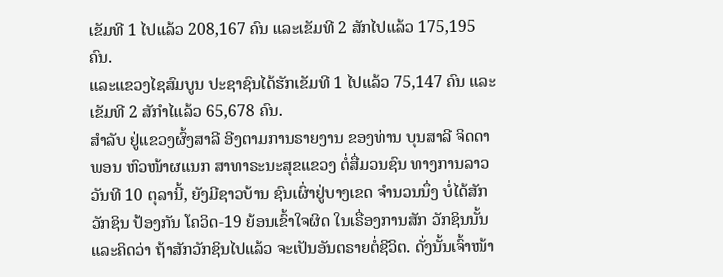ເຂັມທີ 1 ໄປແລ້ວ 208,167 ຄົນ ແລະເຂັມທີ 2 ສັກໄປແລ້ວ 175,195 ຄົນ.
ແລະແຂວງໄຊສົມບູນ ປະຊາຊົນໄດ້ຮັກເຂັມທີ 1 ໄປແລ້ວ 75,147 ຄົນ ແລະເຂັມທີ 2 ສັກຳໄແລ້ວ 65,678 ຄົນ.
ສໍາລັບ ຢູ່ແຂວງຜົ້ງສາລີ ອີງຕາມການຣາຍງານ ຂອງທ່ານ ບຸນສາລີ ຈິດດາພອນ ຫົວໜ້າຜແນກ ສາທາຣະນະສຸຂແຂວງ ຕໍ່ສື່ມວນຊົນ ທາງການລາວ ວັນທີ 10 ຕຸລານີ້, ຍັງມີຊາວບ້ານ ຊົນເຜົ່າຢູ່ບາງເຂດ ຈໍານວນນຶ່ງ ບໍ່ໄດ້ສັກວັກຊິນ ປ້ອງກັນ ໂຄວິດ-19 ຍ້ອນເຂົ້າໃຈຜິດ ໃນເຣື່ອງການສັກ ວັກຊິນນັ້ນ ແລະຄິດວ່າ ຖ້າສັກວັກຊິນໄປແລ້ວ ຈະເປັນອັນຕຣາຍຕໍ່ຊີວິຕ. ດັ່ງນັ້ນເຈົ້າໜ້າ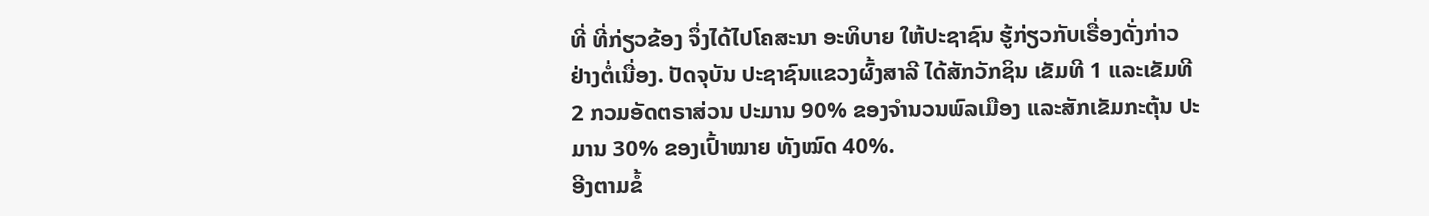ທີ່ ທີ່ກ່ຽວຂ້ອງ ຈຶ່ງໄດ້ໄປໂຄສະນາ ອະທິບາຍ ໃຫ້ປະຊາຊົນ ຮູ້ກ່ຽວກັບເຣື່ອງດັ່ງກ່າວ ຢ່າງຕໍ່ເນື່ອງ. ປັດຈຸບັນ ປະຊາຊົນແຂວງຜົ້ງສາລີ ໄດ້ສັກວັກຊິນ ເຂັມທີ 1 ແລະເຂັມທີ 2 ກວມອັດຕຣາສ່ວນ ປະມານ 90% ຂອງຈໍານວນພົລເມືອງ ແລະສັກເຂັມກະຕຸ້ນ ປະມານ 30% ຂອງເປົ້າໝາຍ ທັງໝົດ 40%.
ອີງຕາມຂໍ້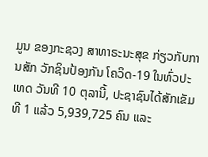ມູນ ຂອງກະຊວງ ສາທາຣະນະສຸຂ ກ່ຽວກັບການສັກ ວັກຊິນປ້ອງກັນ ໂຄວິດ-19 ໃນທົ່ວປະເທດ ວັນທີ 10 ຕຸລານີ້, ປະຊາຊົນໄດ້ສັກເຂັມທີ 1 ແລ້ວ 5,939,725 ຄົນ ແລະ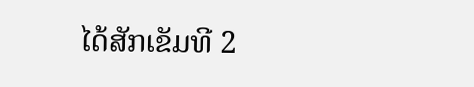ໄດ້ສັກເຂັມທີ 2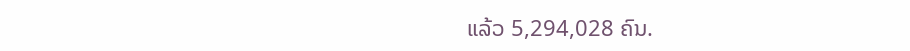ແລ້ວ 5,294,028 ຄົນ.